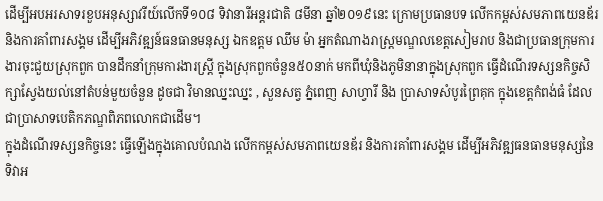ដើម្បីអបអរសាទរខួបអនុស្សាវរីយ៍លើកទី១០៨ ទិវានារីអន្តរជាតិ ៨មីនា ឆ្នាំ២០១៩នេះ ក្រោមប្រធានបទ លើកកម្ពស់សមភាពយេនឌ័រ និងការគាំពារសង្គម ដើម្បីអភិវឌ្ឍន៍ធនធានមនុស្ស ឯកឧត្តម ឈឹម ម៉ា អ្នកតំណាងរាស្ត្រមណ្ឌលខេត្តសៀមរាប និងជាប្រធានក្រុមការងារចុះជួយស្រុកពួក បានដឹកនាំក្រុមការងារស្ត្រី ក្នុងស្រុកពួកចំនួន៥០នាក់ មកពីឃុំនិងភូមិនានាក្នុងស្រុកពួក ធ្វើដំណើរទស្សនកិច្ចសិក្សាស្វែងយល់នៅតំបន់មួយចំនួន ដូចជា វិមានឈ្នះឈ្នះ , សួនសត្វ ភ្នំពេញ សាហ្វារី និង ប្រាសាទសំបូរព្រៃគុក ក្នុងខេត្តកំពង់ធំ ដែលជាប្រាសាទបេតិកភណ្ឌពិភពលោកជាដើម។
ក្នុងដំណើរទស្សនកិច្ចនេះ ធ្វើឡើងក្នុងគោលបំណង លើកកម្ពស់សមភាពយេនឌ័រ និងការគាំពារសង្គម ដើម្បីអភិវឌ្ឍធនធានមនុស្សនៃទិវាអ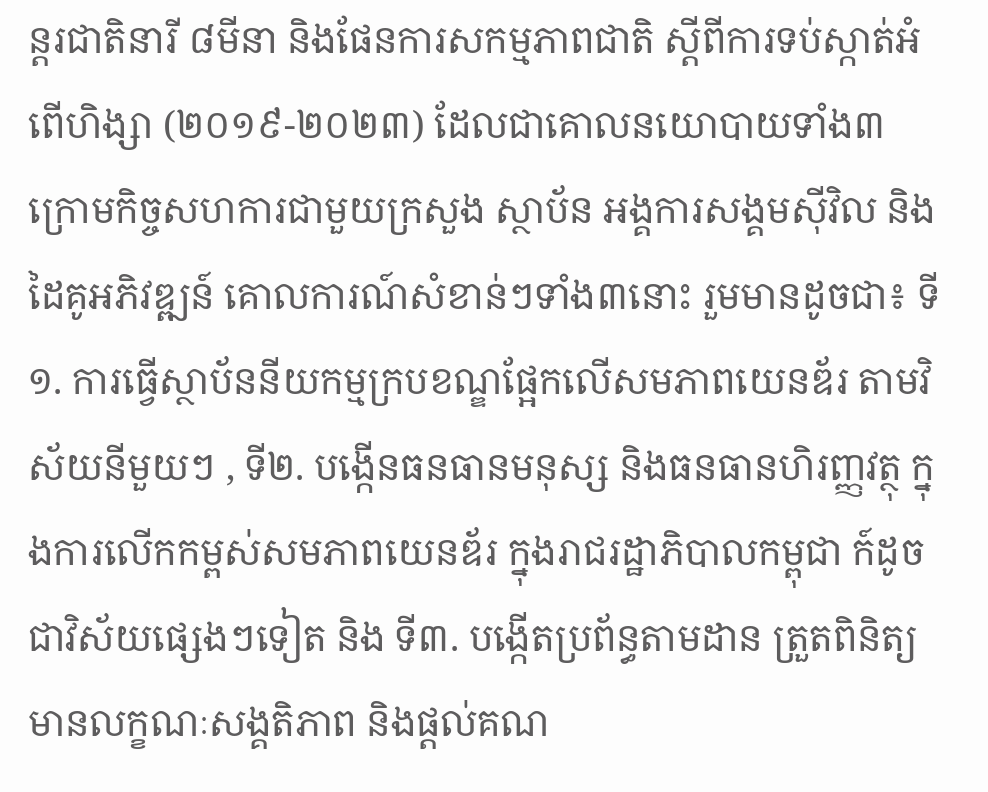ន្តរជាតិនារី ៨មីនា និងផែនការសកម្មភាពជាតិ ស្តីពីការទប់ស្កាត់អំពើហិង្សា (២០១៩-២០២៣) ដែលជាគោលនយោបាយទាំង៣ ក្រោមកិច្ចសហការជាមួយក្រសួង ស្ថាប័ន អង្គការសង្គមស៊ីវិល និងដៃគូអភិវឌ្ឍន៍ គោលការណ៍សំខាន់ៗទាំង៣នោះ រួមមានដូចជា៖ ទី១. ការធ្វើស្ថាប័ននីយកម្មក្របខណ្ឌផ្អែកលើសមភាពយេនឌ័រ តាមវិស័យនីមួយៗ , ទី២. បង្កើនធនធានមនុស្ស និងធនធានហិរញ្ញវត្ថុ ក្នុងការលើកកម្ពស់សមភាពយេនឌ័រ ក្នុងរាជរដ្ឋាភិបាលកម្ពុជា ក៍ដូចជាវិស័យផ្សេងៗទៀត និង ទី៣. បង្កើតប្រព័ន្ធតាមដាន ត្រួតពិនិត្យមានលក្ខណៈសង្គតិភាព និងផ្តល់គណ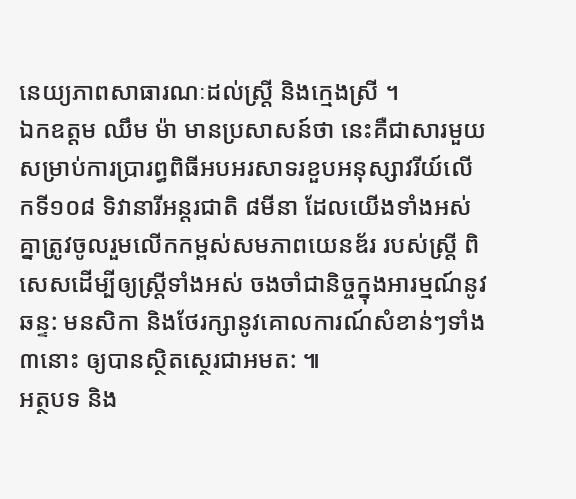នេយ្យភាពសាធារណៈដល់ស្ត្រី និងក្មេងស្រី ។
ឯកឧត្តម ឈឹម ម៉ា មានប្រសាសន៍ថា នេះគឺជាសារមួយសម្រាប់ការប្រារព្ធពិធីអបអរសាទរខួបអនុស្សាវរីយ៍លើកទី១០៨ ទិវានារីអន្តរជាតិ ៨មីនា ដែលយើងទាំងអស់គ្នាត្រូវចូលរួមលើកកម្ពស់សមភាពយេនឌ័រ របស់ស្ត្រី ពិសេសដើម្បីឲ្យស្ត្រីទាំងអស់ ចងចាំជានិច្ចក្នុងអារម្មណ៍នូវឆន្ទ: មនសិកា និងថែរក្សានូវគោលការណ៍សំខាន់ៗទាំង៣នោះ ឲ្យបានស្ថិតស្ថេរជាអមត: ៕
អត្ថបទ និង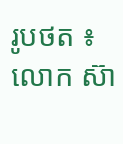រូបថត ៖ លោក ស៊ា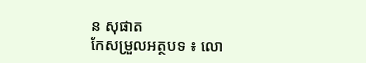ន សុផាត
កែសម្រួលអត្ថបទ ៖ លោ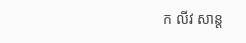ក លីវ សាន្ត